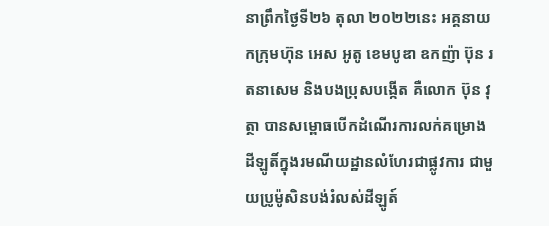នាព្រឹកថ្ងៃទី២៦ តុលា ២០២២នេះ អគ្គនាយកក្រុមហ៊ុន អេស អូតូ ខេមបូឌា ឧកញ៉ា ប៊ុន រតនាសេម និងបងប្រុសបង្កើត គឺលោក ប៊ុន វុត្ថា បានសម្ពោធបើកដំណើរការលក់គម្រោងដីឡូតិ៍ក្នុងរមណីយដ្ឋានលំហែរជាផ្លូវការ ជាមួយប្រូម៉ូសិនបង់រំលស់ដីឡូត៍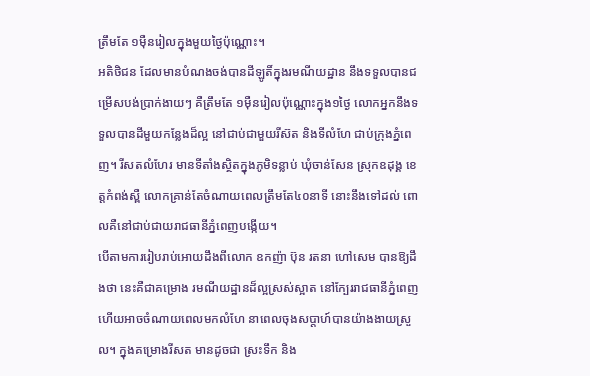ត្រឹមតែ ១មុឺនរៀលក្នុងមួយថ្ងៃប៉ុណ្ណោះ។
អតិថិជន ដែលមានបំណងចង់បានដីឡូតិ៍ក្នុងរមណីយដ្ឋាន នឹងទទួលបានជម្រើសបង់ប្រាក់ងាយៗ គឺត្រឹមតែ ១ម៉ឺនរៀលប៉ុណ្ណោះក្នុង១ថ្ងៃ លោកអ្នកនឹងទទួលបានដីមួយកន្លែងដ៏ល្អ នៅជាប់ជាមួយរីស៊ត និងទីលំហែ ជាប់ក្រុងភ្នំពេញ។ រីសតលំហែរ មានទីតាំងស្ថិតក្នុងភូមិទន្លាប់ ឃុំចាន់សែន ស្រុកឧដុង្គ ខេត្តកំពង់ស្ពឺ លោកគ្រាន់តែចំណាយពេលត្រឹមតែ៤០នាទី នោះនឹងទៅដល់ ពោលគឺនៅជាប់ជាយរាជធានីភ្នំពេញបង្កើយ។
បើតាមការរៀបរាប់អោយដឹងពីលោក ឧកញ៉ា ប៊ុន រតនា ហៅសេម បានឱ្យដឹងថា នេះគឺជាគម្រោង រមណីយដ្ឋានដ៏ល្អស្រស់ស្អាត នៅក្បែររាជធានីភ្នំពេញ ហើយអាចចំណាយពេលមកលំហែ នាពេលចុងសប្តាហ៍បានយ៉ាងងាយស្រួល។ ក្នុងគម្រោងរីសត មានដូចជា ស្រះទឹក និង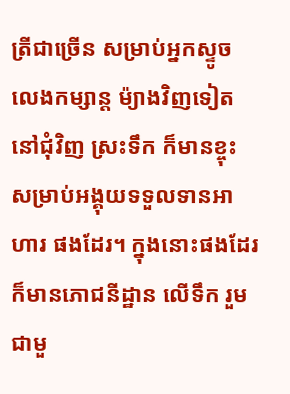ត្រីជាច្រើន សម្រាប់អ្នកស្ទូចលេងកម្សាន្ត ម៉្យាងវិញទៀត នៅជុំវិញ ស្រះទឹក ក៏មានខ្ចុះ សម្រាប់អង្គុយទទួលទានអាហារ ផងដែរ។ ក្នុងនោះផងដែរ ក៏មានភោជនីដ្ឋាន លើទឹក រួមជាមួ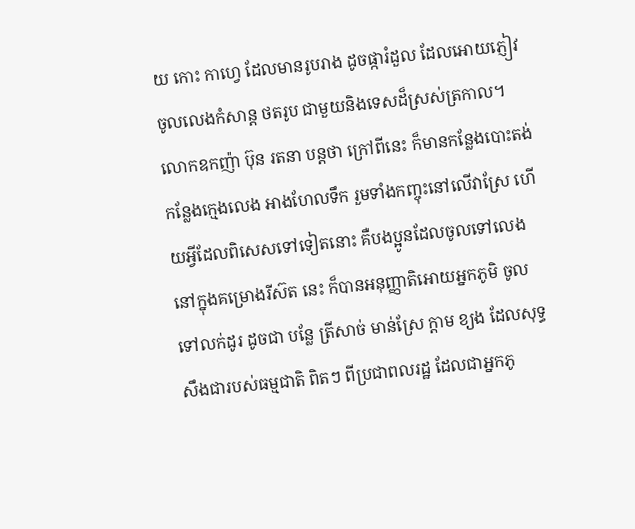យ កោះ កាហ្វេ ដែលមានរូបរាង ដូចផ្ការំដួល ដែលអោយភ្ញៀវចូលលេងកំសាន្ត ថតរូប ជាមួយនិងទេសដ៏ស្រស់ត្រកាល។
លោកឧកញ៉ា ប៊ុន រតនា បន្តថា ក្រៅពីនេះ ក៏មានកន្លែងបោះតង់ កន្លែងក្មេងលេង អាងហែលទឹក រួមទាំងកញ្ចុះនៅលើវាស្រែ ហើយអ្វីដែលពិសេសទៅទៀតនោះ គឺបងប្អូនដែលចូលទៅលេង នៅក្នុងគម្រោងរីស៊ត នេះ ក៏បានអនុញ្ញាតិអោយអ្នកភូមិ ចូលទៅលក់ដូរ ដូចជា បន្លែ ត្រីសាច់ មាន់ស្រែ ក្តាម ខ្យង ដែលសុទ្ធសឹងជារបស់ធម្មជាតិ ពិតៗ ពីប្រជាពលរដ្ឋ ដែលជាអ្នកភូ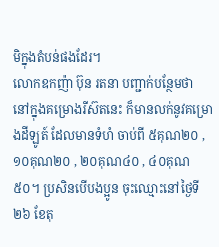មិក្នុងតំបន់ផងដែរ។
លោកឧកញ៉ា ប៊ុន រតនា បញ្ជាក់បន្ថែមថា នៅក្នុងគម្រោងរីស៊តនេះ ក៏មានលក់នូវគម្រោងដីឡូត៍ ដែលមានទំហំ ចាប់ពី ៥គុណ២០ , ១០គុណ២០ , ២០គុណ៤០ , ៤០គុណ៥០។ ប្រសិនបើបងប្អូន ចុះឈ្មោះនៅថ្ងៃទី២៦ ខែតុ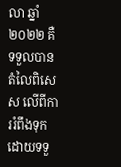លា ឆ្នាំ២០២២ គឺទទួលបានតំលៃពិសេស លើពីការរំពឹងទុក ដោយទទួ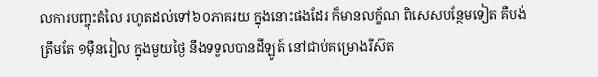លការបញ្ចុះតំលៃ រហូតដល់ទៅ៦០ភាគរយ ក្នុងនោះផងដែរ ក៏មានលក្ខ័ណ ពិសេសបន្ថែមទៀត គឺបង់ត្រឹមតែ ១ម៉ឺនរៀល ក្នុងមួយថ្ងៃ នឹងទទួលបានដីឡូត៍ នៅជាប់គម្រោងរីស៊ត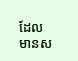ដែលមានស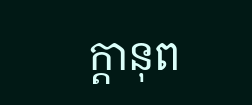ក្តានុព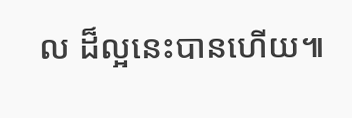ល ដ៏ល្អនេះបានហើយ៕